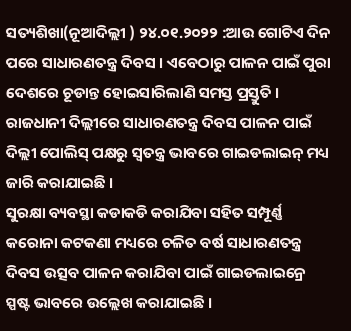ସତ୍ୟଶିଖା(ନୂଆଦିଲ୍ଲୀ ) ୨୪.୦୧.୨୦୨୨ :ଆଉ ଗୋଟିଏ ଦିନ ପରେ ସାଧାରଣତନ୍ତ୍ର ଦିବସ । ଏବେଠାରୁ ପାଳନ ପାଇଁ ପୁରା ଦେଶରେ ଚୂଡାନ୍ତ ହୋଇସାରିଲାଣି ସମସ୍ତ ପ୍ରସ୍ତୁତି । ରାଜଧାନୀ ଦିଲ୍ଲୀରେ ସାଧାରଣତନ୍ତ୍ର ଦିବସ ପାଳନ ପାଇଁ ଦିଲ୍ଲୀ ପୋଲିସ୍ ପକ୍ଷରୁ ସ୍ୱତନ୍ତ୍ର ଭାବରେ ଗାଇଡଲାଇନ୍ ମଧ୍ୟ ଜାରି କରାଯାଇଛି ।
ସୁରକ୍ଷା ବ୍ୟବସ୍ଥା କଡାକଡି କରାଯିବା ସହିତ ସମ୍ପୂର୍ଣ୍ଣ କରୋନା କଟକଣା ମଧ୍ୟରେ ଚଳିତ ବର୍ଷ ସାଧାରଣତନ୍ତ୍ର ଦିବସ ଉତ୍ସବ ପାଳନ କରାଯିବା ପାଇଁ ଗାଇଡଲାଇନ୍ରେ ସ୍ପଷ୍ଟ ଭାବରେ ଉଲ୍ଲେଖ କରାଯାଇଛି ।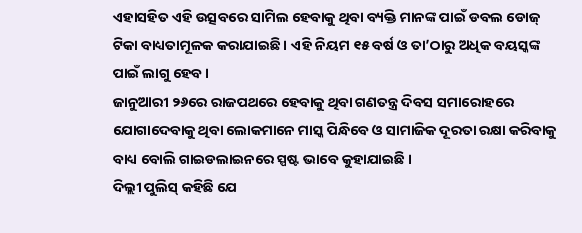ଏହାସହିତ ଏହି ଉତ୍ସବରେ ସାମିଲ ହେବାକୁ ଥିବା ବ୍ୟକ୍ତି ମାନଙ୍କ ପାଇଁ ଡବଲ ଡୋଜ୍ ଟିକା ବାଧ୍ୟତାମୂଳକ କରାଯାଇଛି । ଏହି ନିୟମ ୧୫ ବର୍ଷ ଓ ତା’ଠାରୁ ଅଧିକ ବୟସ୍କଙ୍କ ପାଇଁ ଲାଗୁ ହେବ ।
ଜାନୁଆରୀ ୨୬ରେ ରାଜପଥରେ ହେବାକୁ ଥିବା ଗଣତନ୍ତ୍ର ଦିବସ ସମାରୋହରେ ଯୋଗାଦେବାକୁ ଥିବା ଲୋକମାନେ ମାସ୍କ ପିନ୍ଧିବେ ଓ ସାମାଜିକ ଦୂରତା ରକ୍ଷା କରିବାକୁ ବାଧ୍ୟ ବୋଲି ଗାଇଡଲାଇନରେ ସ୍ପଷ୍ଟ ଭାବେ କୁହାଯାଇଛି ।
ଦିଲ୍ଲୀ ପୁଲିସ୍ କହିଛି ଯେ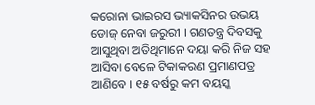କରୋନା ଭାଇରସ ଭ୍ୟାକସିନର ଉଭୟ ଡୋଜ୍ ନେବା ଜରୁରୀ । ଗଣତନ୍ତ୍ର ଦିବସକୁ ଆସୁଥିବା ଅତିଥିମାନେ ଦୟା କରି ନିଜ ସହ ଆସିବା ବେଳେ ଟିକାକରଣ ପ୍ରମାଣପତ୍ର ଆଣିବେ । ୧୫ ବର୍ଷରୁ କମ ବୟସ୍କ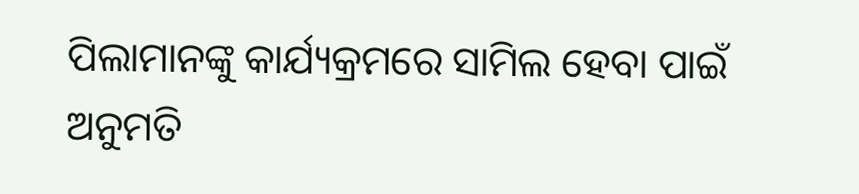ପିଲାମାନଙ୍କୁ କାର୍ଯ୍ୟକ୍ରମରେ ସାମିଲ ହେବା ପାଇଁ ଅନୁମତି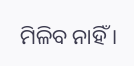ମିଳିବ ନାହିଁ ।